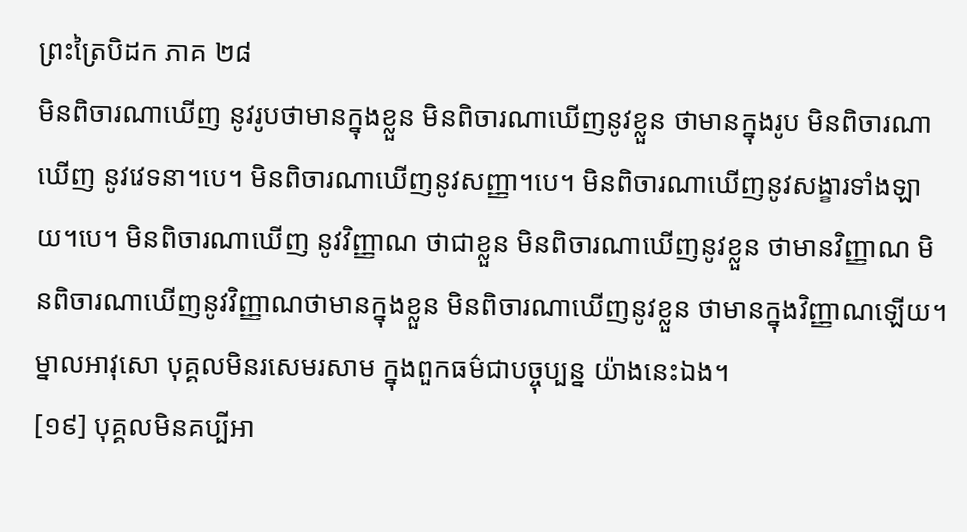ព្រះត្រៃបិដក ភាគ ២៨
មិនពិចារណាឃើញ នូវរូបថាមានក្នុងខ្លួន មិនពិចារណាឃើញនូវខ្លួន ថាមានក្នុងរូប មិនពិចារណាឃើញ នូវវេទនា។បេ។ មិនពិចារណាឃើញនូវសញ្ញា។បេ។ មិនពិចារណាឃើញនូវសង្ខារទាំងឡាយ។បេ។ មិនពិចារណាឃើញ នូវវិញ្ញាណ ថាជាខ្លួន មិនពិចារណាឃើញនូវខ្លួន ថាមានវិញ្ញាណ មិនពិចារណាឃើញនូវវិញ្ញាណថាមានក្នុងខ្លួន មិនពិចារណាឃើញនូវខ្លួន ថាមានក្នុងវិញ្ញាណឡើយ។ ម្នាលអាវុសោ បុគ្គលមិនរសេមរសាម ក្នុងពួកធម៌ជាបច្ចុប្បន្ន យ៉ាងនេះឯង។
[១៩] បុគ្គលមិនគប្បីអា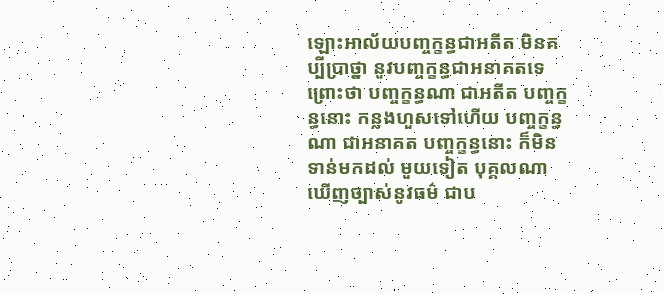ឡោះអាល័យបញ្ចក្ខន្ធជាអតីត មិនគប្បីប្រាថ្នា នូវបញ្ចក្ខន្ធជាអនាគតទេ ព្រោះថា បញ្ចក្ខន្ធណា ជាអតីត បញ្ចក្ខន្ធនោះ កន្លងហួសទៅហើយ បញ្ចក្ខន្ធណា ជាអនាគត បញ្ចក្ខន្ធនោះ ក៏មិនទាន់មកដល់ មួយទៀត បុគ្គលណា ឃើញច្បាស់នូវធម៌ ជាប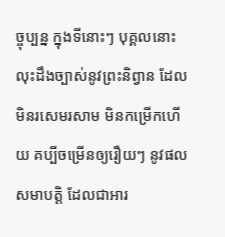ច្ចុប្បន្ន ក្នុងទីនោះៗ បុគ្គលនោះ លុះដឹងច្បាស់នូវព្រះនិព្វាន ដែលមិនរសេមរសាម មិនកម្រើកហើយ គប្បីចម្រើនឲ្យរឿយៗ នូវផលសមាបត្តិ ដែលជាអារ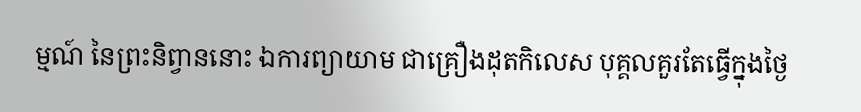ម្មណ៍ នៃព្រះនិព្វាននោះ ឯការព្យាយាម ជាគ្រឿងដុតកិលេស បុគ្គលគួរតែធ្វើក្នុងថ្ងៃ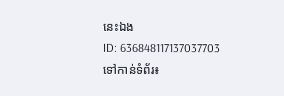នេះឯង
ID: 636848117137037703
ទៅកាន់ទំព័រ៖